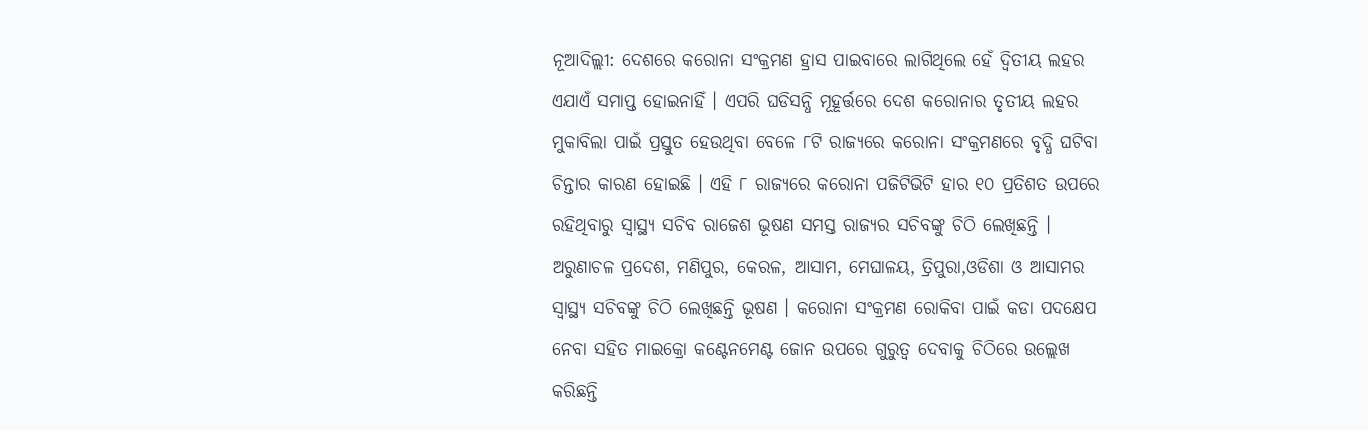ନୂଆଦିଲ୍ଲୀ: ଦେଶରେ କରୋନା ସଂକ୍ରମଣ ହ୍ରାସ ପାଇବାରେ ଲାଗିଥିଲେ ହେଁ ଦ୍ୱିତୀୟ ଲହର ଏଯାଏଁ ସମାପ୍ତ ହୋଇନାହିଁ । ଏପରି ଘଡିସନ୍ଧି ମୂହୂର୍ତ୍ତରେ ଦେଶ କରୋନାର ତୃତୀୟ ଲହର ମୁକାବିଲା ପାଇଁ ପ୍ରସ୍ତୁତ ହେଉଥିବା ବେଳେ ୮ଟି ରାଜ୍ୟରେ କରୋନା ସଂକ୍ରମଣରେ ବୃଦ୍ଧି ଘଟିବା ଚିନ୍ତାର କାରଣ ହୋଇଛି । ଏହି ୮ ରାଜ୍ୟରେ କରୋନା ପଜିଟିଭିଟି ହାର ୧୦ ପ୍ରତିଶତ ଉପରେ ରହିଥିବାରୁ ସ୍ୱାସ୍ଥ୍ୟ ସଚିବ ରାଜେଶ ଭୂଷଣ ସମସ୍ତ ରାଜ୍ୟର ସଚିବଙ୍କୁ ଚିଠି ଲେଖିଛନ୍ତି । ଅରୁଣାଚଳ ପ୍ରଦେଶ, ମଣିପୁର, କେରଳ, ଆସାମ, ମେଘାଳୟ, ତ୍ରିପୁରା,ଓଡିଶା ଓ ଆସାମର ସ୍ୱାସ୍ଥ୍ୟ ସଚିବଙ୍କୁ ଚିଠି ଲେଖିଛନ୍ତି ଭୂଷଣ । କରୋନା ସଂକ୍ରମଣ ରୋକିବା ପାଇଁ କଡା ପଦକ୍ଷେପ ନେବା ସହିତ ମାଇକ୍ରୋ କଣ୍ଟେନମେଣ୍ଟ ଜୋନ ଉପରେ ଗୁରୁତ୍ୱ ଦେବାକୁ ଚିଠିରେ ଉଲ୍ଲେଖ କରିଛନ୍ତି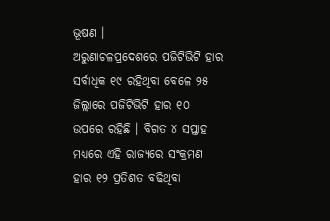ଭୂଷଣ ।
ଅରୁଣାଚଳପ୍ରଦେଶରେ ପଜିଟିଭିଟି ହାର ସର୍ବାଧିକ ୧୯ ରହିଥିବା ବେଳେ ୨୫ ଜିଲ୍ଲାରେ ପଜିଟିଭିଟି ହାର ୧୦ ଉପରେ ରହିଛି । ବିଗତ ୪ ସପ୍ତାହ ମଧ୍ୟରେ ଏହି ରାଜ୍ୟରେ ସଂକ୍ରମଣ ହାର ୧୨ ପ୍ରତିଶତ ବଢିଥିବା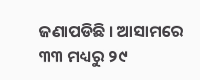ଜଣାପଡିଛି । ଆସାମରେ ୩୩ ମଧ୍ୟରୁ ୨୯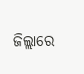ଜିଲ୍ଲାରେ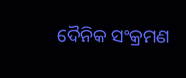ଦୈନିକ ସଂକ୍ରମଣ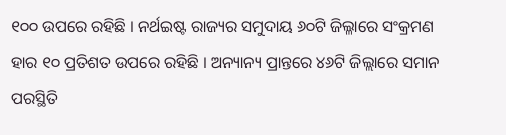୧୦୦ ଉପରେ ରହିଛି । ନର୍ଥଇଷ୍ଟ ରାଜ୍ୟର ସମୁଦାୟ ୬୦ଟି ଜିଲ୍ଳାରେ ସଂକ୍ରମଣ ହାର ୧୦ ପ୍ରତିଶତ ଉପରେ ରହିଛି । ଅନ୍ୟାନ୍ୟ ପ୍ରାନ୍ତରେ ୪୬ଟି ଜିଲ୍ଲାରେ ସମାନ ପରସ୍ଥିତି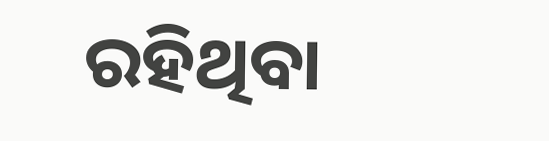ରହିଥିବା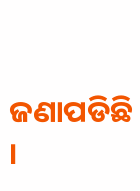ଜଣାପଡିଛି ।